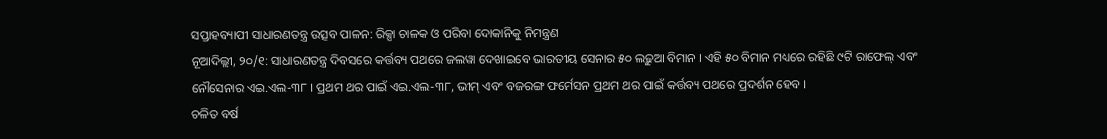ସପ୍ତାହବ୍ୟାପୀ ସାଧାରଣତନ୍ତ୍ର ଉତ୍ସବ ପାଳନ: ରିକ୍ସା ଚାଳକ ଓ ପରିବା ଦୋକାନିକୁ ନିମନ୍ତ୍ରଣ
ନୂଆଦିଲ୍ଲୀ, ୨୦/୧: ସାଧାରଣତନ୍ତ୍ର ଦିବସରେ କର୍ତ୍ତବ୍ୟ ପଥରେ ଜଲୱା ଦେଖାଇବେ ଭାରତୀୟ ସେନାର ୫୦ ଲଢ଼ୁଆ ବିମାନ । ଏହି ୫୦ ବିମାନ ମଧ୍ୟରେ ରହିଛି ୯ଟି ରାଫେଲ୍ ଏବଂ ନୌସେନାର ଏଇ.ଏଲ-୩୮ । ପ୍ରଥମ ଥର ପାଇଁ ଏଇ.ଏଲ-୩୮, ଭୀମ୍ ଏବଂ ବଜରଙ୍ଗ ଫର୍ମେସନ ପ୍ରଥମ ଥର ପାଇଁ କର୍ତ୍ତବ୍ୟ ପଥରେ ପ୍ରଦର୍ଶନ ହେବ ।
ଚଳିତ ବର୍ଷ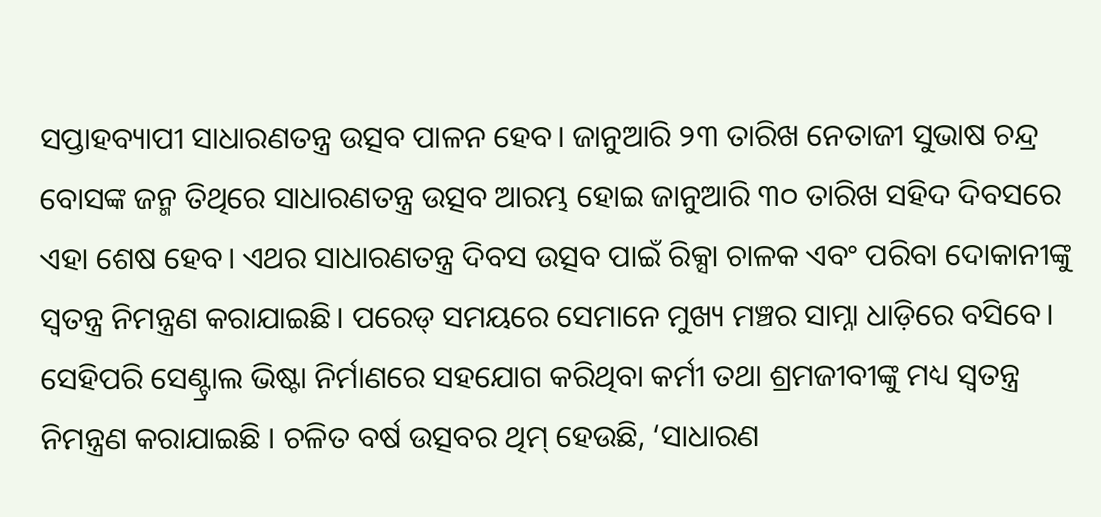ସପ୍ତାହବ୍ୟାପୀ ସାଧାରଣତନ୍ତ୍ର ଉତ୍ସବ ପାଳନ ହେବ। ଜାନୁଆରି ୨୩ ତାରିଖ ନେତାଜୀ ସୁଭାଷ ଚନ୍ଦ୍ର ବୋସଙ୍କ ଜନ୍ମ ତିଥିରେ ସାଧାରଣତନ୍ତ୍ର ଉତ୍ସବ ଆରମ୍ଭ ହୋଇ ଜାନୁଆରି ୩୦ ତାରିଖ ସହିଦ ଦିବସରେ ଏହା ଶେଷ ହେବ। ଏଥର ସାଧାରଣତନ୍ତ୍ର ଦିବସ ଉତ୍ସବ ପାଇଁ ରିକ୍ସା ଚାଳକ ଏବଂ ପରିବା ଦୋକାନୀଙ୍କୁ ସ୍ବତନ୍ତ୍ର ନିମନ୍ତ୍ରଣ କରାଯାଇଛି। ପରେଡ୍ ସମୟରେ ସେମାନେ ମୁଖ୍ୟ ମଞ୍ଚର ସାମ୍ନା ଧାଡ଼ିରେ ବସିବେ।
ସେହିପରି ସେଣ୍ଟ୍ରାଲ ଭିଷ୍ଟା ନିର୍ମାଣରେ ସହଯୋଗ କରିଥିବା କର୍ମୀ ତଥା ଶ୍ରମଜୀବୀଙ୍କୁ ମଧ୍ୟ ସ୍ବତନ୍ତ୍ର ନିମନ୍ତ୍ରଣ କରାଯାଇଛି । ଚଳିତ ବର୍ଷ ଉତ୍ସବର ଥିମ୍ ହେଉଛି, ‘ସାଧାରଣ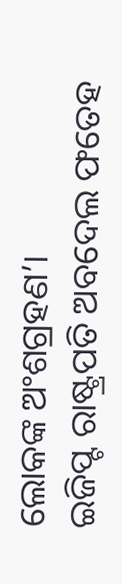ଲୋକଙ୍କ ଅଂଶଗ୍ରହଣ’।
ଇଜିପ୍ଟ ରାଷ୍ଟ୍ରପତି ଅବଦେଲ ଫତେହ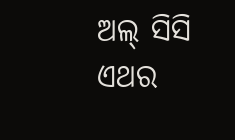ଅଲ୍ ସିସି ଏଥର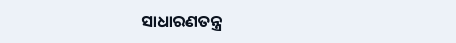ସାଧାରଣତନ୍ତ୍ର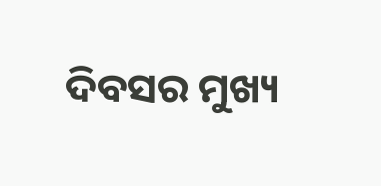ଦିବସର ମୁଖ୍ୟ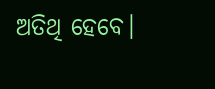ଅତିଥି ହେବେ।